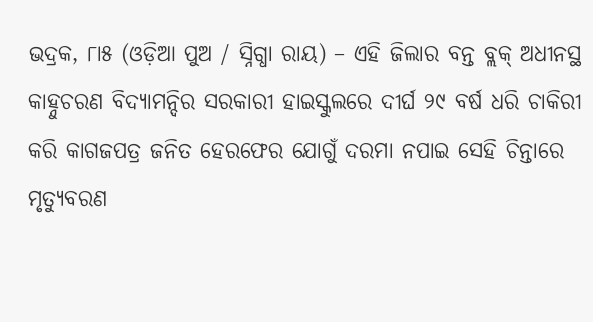ଭଦ୍ରକ, ୮ା୫ (ଓଡ଼ିଆ ପୁଅ / ସ୍ନିଗ୍ଧା ରାୟ) – ଏହି ଜିଲାର ବନ୍ତ ବ୍ଲକ୍ ଅଧୀନସ୍ଥ କାହ୍ନୁଚରଣ ବିଦ୍ୟାମନ୍ଦିର ସରକାରୀ ହାଇସ୍କୁଲରେ ଦୀର୍ଘ ୨୯ ବର୍ଷ ଧରି ଚାକିରୀ କରି କାଗଜପତ୍ର ଜନିତ ହେରଫେର ଯୋଗୁଁ ଦରମା ନପାଇ ସେହି ଚିନ୍ତାରେ ମୃତ୍ୟୁବରଣ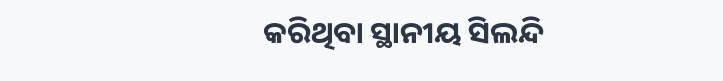କରିଥିବା ସ୍ଥାନୀୟ ସିଲନ୍ଦି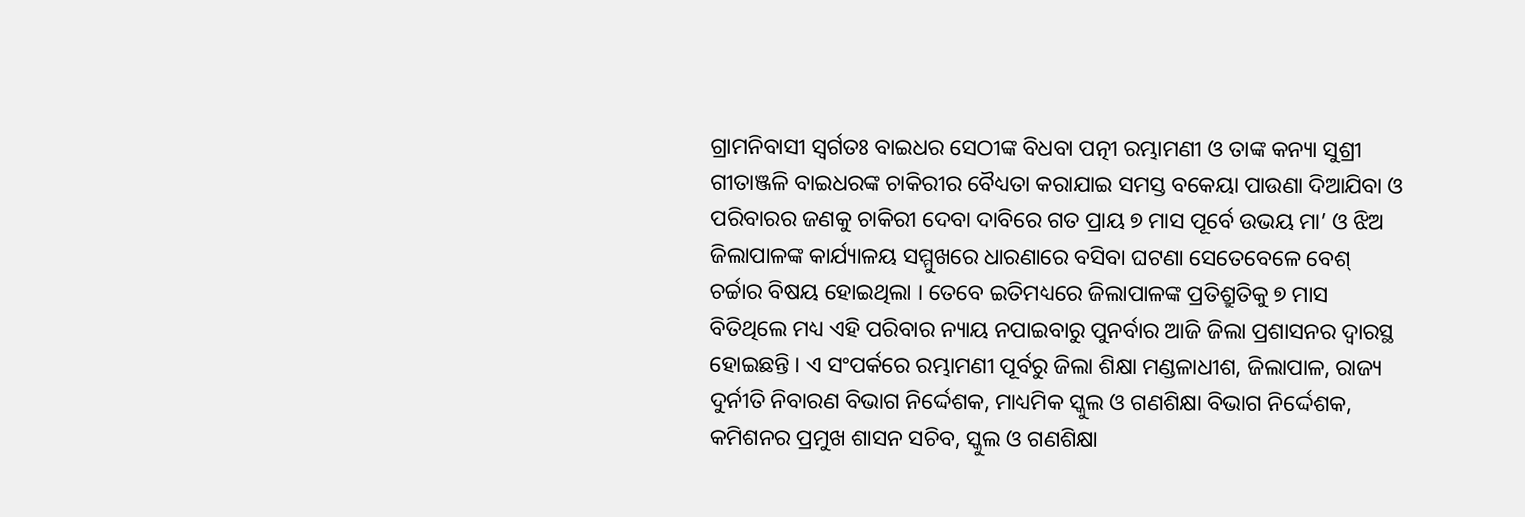ଗ୍ରାମନିବାସୀ ସ୍ୱର୍ଗତଃ ବାଇଧର ସେଠୀଙ୍କ ବିଧବା ପତ୍ନୀ ରମ୍ଭାମଣୀ ଓ ତାଙ୍କ କନ୍ୟା ସୁଶ୍ରୀ ଗୀତାଞ୍ଜଳି ବାଇଧରଙ୍କ ଚାକିରୀର ବୈଧ୍ୟତା କରାଯାଇ ସମସ୍ତ ବକେୟା ପାଉଣା ଦିଆଯିବା ଓ ପରିବାରର ଜଣକୁ ଚାକିରୀ ଦେବା ଦାବିରେ ଗତ ପ୍ରାୟ ୭ ମାସ ପୂର୍ବେ ଉଭୟ ମା’ ଓ ଝିଅ ଜିଲାପାଳଙ୍କ କାର୍ଯ୍ୟାଳୟ ସମ୍ମୁଖରେ ଧାରଣାରେ ବସିବା ଘଟଣା ସେତେବେଳେ ବେଶ୍ ଚର୍ଚ୍ଚାର ବିଷୟ ହୋଇଥିଲା । ତେବେ ଇତିମଧ୍ୟରେ ଜିଲାପାଳଙ୍କ ପ୍ରତିଶ୍ରୁତିକୁ ୭ ମାସ ବିତିଥିଲେ ମଧ୍ୟ ଏହି ପରିବାର ନ୍ୟାୟ ନପାଇବାରୁ ପୁନର୍ବାର ଆଜି ଜିଲା ପ୍ରଶାସନର ଦ୍ୱାରସ୍ଥ ହୋଇଛନ୍ତି । ଏ ସଂପର୍କରେ ରମ୍ଭାମଣୀ ପୂର୍ବରୁ ଜିଲା ଶିକ୍ଷା ମଣ୍ଡଳାଧୀଶ, ଜିଲାପାଳ, ରାଜ୍ୟ ଦୁର୍ନୀତି ନିବାରଣ ବିଭାଗ ନିର୍ଦ୍ଦେଶକ, ମାଧ୍ୟମିକ ସ୍କୁଲ ଓ ଗଣଶିକ୍ଷା ବିଭାଗ ନିର୍ଦ୍ଦେଶକ, କମିଶନର ପ୍ରମୁଖ ଶାସନ ସଚିବ, ସ୍କୁଲ ଓ ଗଣଶିକ୍ଷା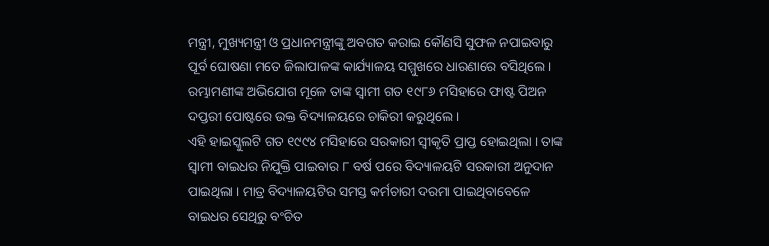ମନ୍ତ୍ରୀ, ମୁଖ୍ୟମନ୍ତ୍ରୀ ଓ ପ୍ରଧାନମନ୍ତ୍ରୀଙ୍କୁ ଅବଗତ କରାଇ କୌଣସି ସୁଫଳ ନପାଇବାରୁ ପୂର୍ବ ଘୋଷଣା ମତେ ଜିଲାପାଳଙ୍କ କାର୍ଯ୍ୟାଳୟ ସମ୍ମୁଖରେ ଧାରଣାରେ ବସିଥିଲେ । ରମ୍ଭାମଣୀଙ୍କ ଅଭିଯୋଗ ମୂଳେ ତାଙ୍କ ସ୍ୱାମୀ ଗତ ୧୯୮୬ ମସିହାରେ ଫାଷ୍ଟ ପିଅନ ଦପ୍ତରୀ ପୋଷ୍ଟରେ ଉକ୍ତ ବିଦ୍ୟାଳୟରେ ଚାକିରୀ କରୁଥିଲେ ।
ଏହି ହାଇସ୍କୁଲଟି ଗତ ୧୯୯୪ ମସିହାରେ ସରକାରୀ ସ୍ୱୀକୃତି ପ୍ରାପ୍ତ ହୋଇଥିଲା । ତାଙ୍କ ସ୍ୱାମୀ ବାଇଧର ନିଯୁକ୍ତି ପାଇବାର ୮ ବର୍ଷ ପରେ ବିଦ୍ୟାଳୟଟି ସରକାରୀ ଅନୁଦାନ ପାଇଥିଲା । ମାତ୍ର ବିଦ୍ୟାଳୟଟିର ସମସ୍ତ କର୍ମଚାରୀ ଦରମା ପାଇଥିବାବେଳେ ବାଇଧର ସେଥିରୁ ବଂଚିତ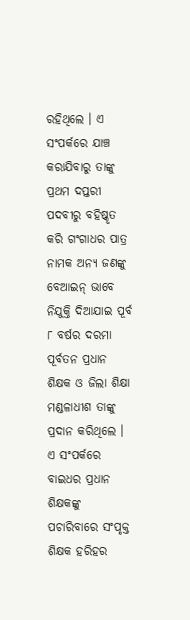ରହିଥିଲେ । ଏ ସଂପର୍କରେ ଯାଞ୍ଚ କରାଯିବାରୁ ତାଙ୍କୁ ପ୍ରଥମ ଦପ୍ତରୀ ପଦବୀରୁ ବହିଷ୍କୃତ କରି ଗଂଗାଧର ପାତ୍ର ନାମକ ଅନ୍ୟ ଜଣଙ୍କୁ ବେଆଇନ୍ ଭାବେ ନିଯୁକ୍ତି ଦିଆଯାଇ ପୂର୍ବ ୮ ବର୍ଷର ଦରମା ପୂର୍ବତନ ପ୍ରଧାନ ଶିକ୍ଷକ ଓ ଜିଲା ଶିକ୍ଷା ମଣ୍ଡଳାଧୀଶ ତାଙ୍କୁ ପ୍ରଦାନ କରିଥିଲେ । ଏ ସଂପର୍କରେ ବାଇଧର ପ୍ରଧାନ ଶିକ୍ଷକଙ୍କୁ ପଚାରିବାରେ ସଂପୃକ୍ତ ଶିକ୍ଷକ ହରିହର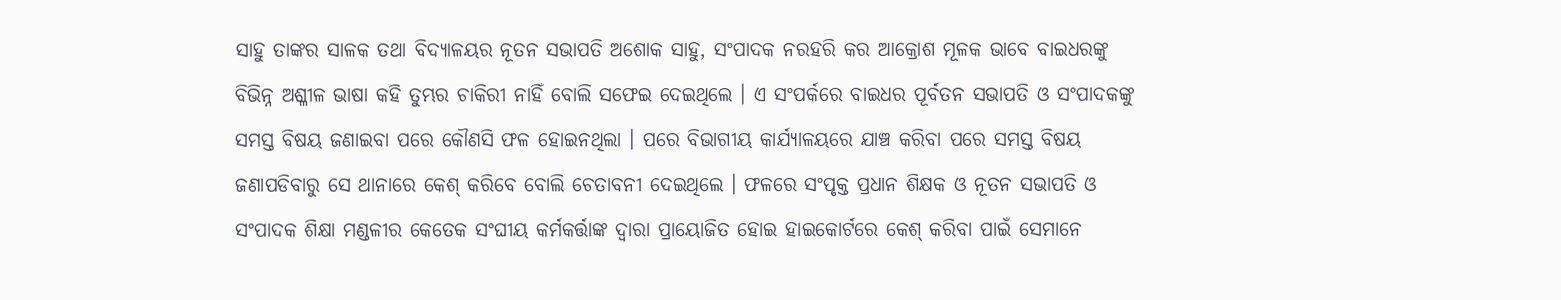ସାହୁ ତାଙ୍କର ସାଳକ ତଥା ବିଦ୍ୟାଳୟର ନୂତନ ସଭାପତି ଅଶୋକ ସାହୁ, ସଂପାଦକ ନରହରି କର ଆକ୍ରୋଶ ମୂଳକ ଭାବେ ବାଇଧରଙ୍କୁ ବିଭିନ୍ନ ଅଶ୍ଳୀଳ ଭାଷା କହି ତୁମ୍ଭର ଚାକିରୀ ନାହିଁ ବୋଲି ସଫେଇ ଦେଇଥିଲେ । ଏ ସଂପର୍କରେ ବାଇଧର ପୂର୍ବତନ ସଭାପତି ଓ ସଂପାଦକଙ୍କୁ ସମସ୍ତ ବିଷୟ ଜଣାଇବା ପରେ କୌଣସି ଫଳ ହୋଇନଥିଲା । ପରେ ବିଭାଗୀୟ କାର୍ଯ୍ୟାଳୟରେ ଯାଞ୍ଚ କରିବା ପରେ ସମସ୍ତ ବିଷୟ ଜଣାପଡିବାରୁ ସେ ଥାନାରେ କେଶ୍ କରିବେ ବୋଲି ଚେତାବନୀ ଦେଇଥିଲେ । ଫଳରେ ସଂପୃକ୍ତ ପ୍ରଧାନ ଶିକ୍ଷକ ଓ ନୂତନ ସଭାପତି ଓ ସଂପାଦକ ଶିକ୍ଷା ମଣ୍ଡଳୀର କେତେକ ସଂଘୀୟ କର୍ମକର୍ତ୍ତାଙ୍କ ଦ୍ୱାରା ପ୍ରାୟୋଜିତ ହୋଇ ହାଇକୋର୍ଟରେ କେଶ୍ କରିବା ପାଇଁ ସେମାନେ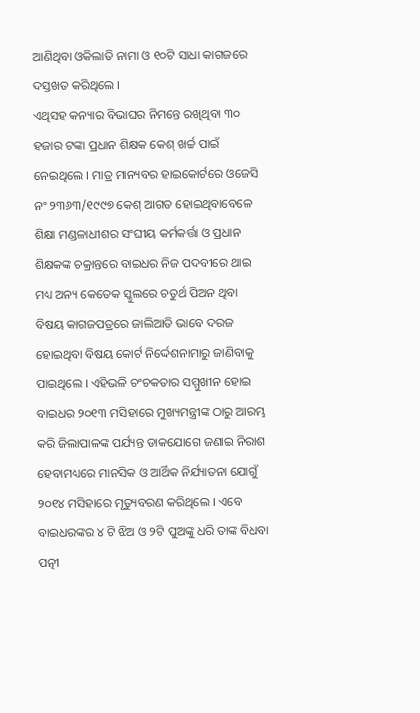ଆଣିଥିବା ଓକିଲାତି ନାମା ଓ ୧୦ଟି ସାଧା କାଗଜରେ ଦସ୍ତଖତ କରିଥିଲେ ।
ଏଥିସହ କନ୍ୟାର ବିଭାଘର ନିମନ୍ତେ ରଖିଥିବା ୩୦ ହଜାର ଟଙ୍କା ପ୍ରଧାନ ଶିକ୍ଷକ କେଶ୍ ଖର୍ଚ୍ଚ ପାଇଁ ନେଇଥିଲେ । ମାତ୍ର ମାନ୍ୟବର ହାଇକୋର୍ଟରେ ଓଜେସି ନଂ ୨୩୬୩/୧୯୯୭ କେଶ୍ ଆଗତ ହୋଇଥିବାବେଳେ ଶିକ୍ଷା ମଣ୍ଡଳାଧୀଶର ସଂଘୀୟ କର୍ମକର୍ତ୍ତା ଓ ପ୍ରଧାନ ଶିକ୍ଷକଙ୍କ ଚକ୍ରାନ୍ତରେ ବାଇଧର ନିଜ ପଦବୀରେ ଥାଇ ମଧ୍ୟ ଅନ୍ୟ କେତେକ ସ୍କୁଲରେ ଚତୁର୍ଥ ପିଅନ ଥିବା ବିଷୟ କାଗଜପତ୍ରରେ ଜାଲିଆତି ଭାବେ ଦରଜ ହୋଇଥିବା ବିଷୟ କୋର୍ଟ ନିର୍ଦ୍ଦେଶନାମାରୁ ଜାଣିବାକୁ ପାଇଥିଲେ । ଏହିଭଳି ଚଂଚକତାର ସମ୍ମୁଖୀନ ହୋଇ ବାଇଧର ୨୦୧୩ ମସିହାରେ ମୁଖ୍ୟମନ୍ତ୍ରୀଙ୍କ ଠାରୁ ଆରମ୍ଭ କରି ଜିଲାପାଳଙ୍କ ପର୍ଯ୍ୟନ୍ତ ଡାକଯୋଗେ ଜଣାଇ ନିରାଶ ହେବାମଧ୍ୟରେ ମାନସିକ ଓ ଆର୍ଥିକ ନିର୍ଯ୍ୟାତନା ଯୋଗୁଁ ୨୦୧୪ ମସିହାରେ ମୃତ୍ୟୁବରଣ କରିଥିଲେ । ଏବେ ବାଇଧରଙ୍କର ୪ ଟି ଝିଅ ଓ ୨ଟି ପୁଅଙ୍କୁ ଧରି ତାଙ୍କ ବିଧବା ପତ୍ନୀ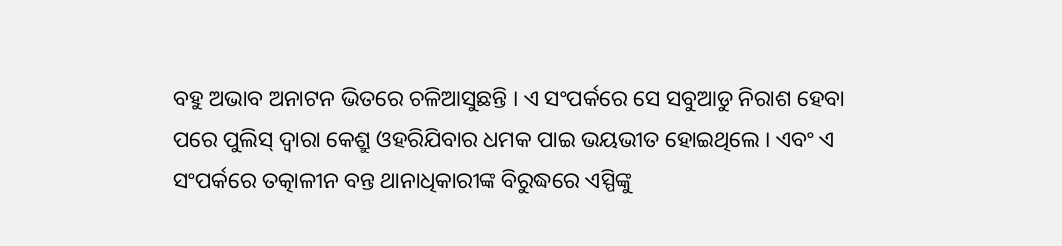ବହୁ ଅଭାବ ଅନାଟନ ଭିତରେ ଚଳିଆସୁଛନ୍ତି । ଏ ସଂପର୍କରେ ସେ ସବୁଆଡୁ ନିରାଶ ହେବା ପରେ ପୁଲିସ୍ ଦ୍ୱାରା କେଶ୍ରୁ ଓହରିଯିବାର ଧମକ ପାଇ ଭୟଭୀତ ହୋଇଥିଲେ । ଏବଂ ଏ ସଂପର୍କରେ ତତ୍କାଳୀନ ବନ୍ତ ଥାନାଧିକାରୀଙ୍କ ବିରୁଦ୍ଧରେ ଏସ୍ପିଙ୍କୁ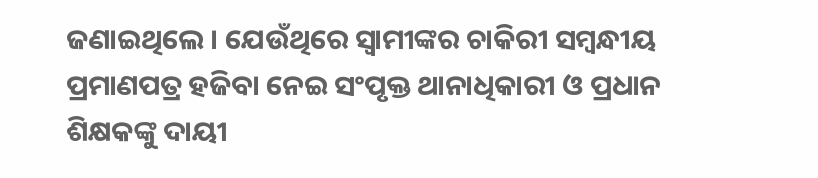ଜଣାଇଥିଲେ । ଯେଉଁଥିରେ ସ୍ୱାମୀଙ୍କର ଚାକିରୀ ସମ୍ବନ୍ଧୀୟ ପ୍ରମାଣପତ୍ର ହଜିବା ନେଇ ସଂପୃକ୍ତ ଥାନାଧିକାରୀ ଓ ପ୍ରଧାନ ଶିକ୍ଷକଙ୍କୁ ଦାୟୀ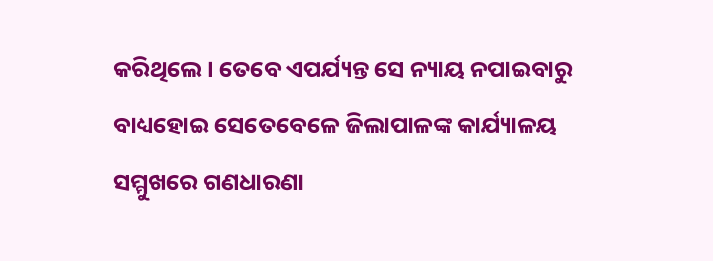କରିଥିଲେ । ତେବେ ଏପର୍ଯ୍ୟନ୍ତ ସେ ନ୍ୟାୟ ନପାଇବାରୁ ବାଧ୍ୟହୋଇ ସେତେବେଳେ ଜିଲାପାଳଙ୍କ କାର୍ଯ୍ୟାଳୟ ସମ୍ମୁଖରେ ଗଣଧାରଣା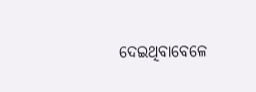ଦେଇଥିବାବେଳେ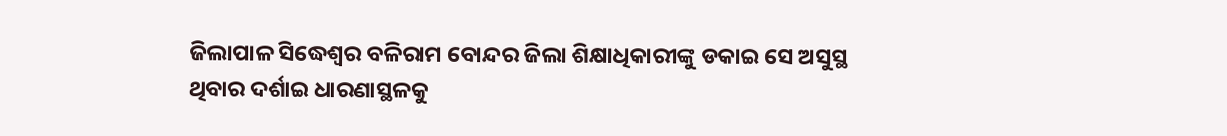ଜିଲାପାଳ ସିଦ୍ଧେଶ୍ୱର ବଳିରାମ ବୋନ୍ଦର ଜିଲା ଶିକ୍ଷାଧିକାରୀଙ୍କୁ ଡକାଇ ସେ ଅସୁସ୍ଥ ଥିବାର ଦର୍ଶାଇ ଧାରଣାସ୍ଥଳକୁ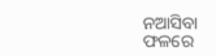ନଆସିବା ଫଳରେ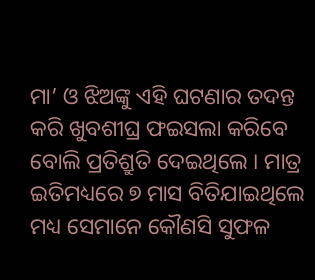ମା’ ଓ ଝିଅଙ୍କୁ ଏହି ଘଟଣାର ତଦନ୍ତ କରି ଖୁବଶୀଘ୍ର ଫଇସଲା କରିବେ ବୋଲି ପ୍ରତିଶ୍ରୁତି ଦେଇଥିଲେ । ମାତ୍ର ଇତିମଧ୍ୟରେ ୭ ମାସ ବିତିଯାଇଥିଲେ ମଧ୍ୟ ସେମାନେ କୌଣସି ସୁଫଳ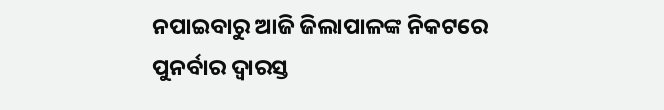ନପାଇବାରୁ ଆଜି ଜିଲାପାଳଙ୍କ ନିକଟରେ ପୁନର୍ବାର ଦ୍ୱାରସ୍ତ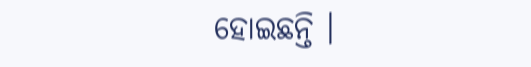ହୋଇଛନ୍ତି ।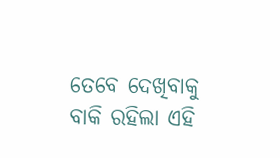ତେବେ ଦେଖିବାକୁ ବାକି ରହିଲା ଏହି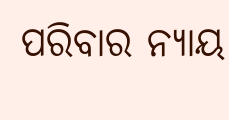ପରିବାର ନ୍ୟାୟ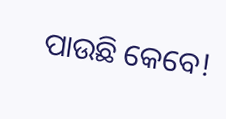ପାଉଛି କେବେ!